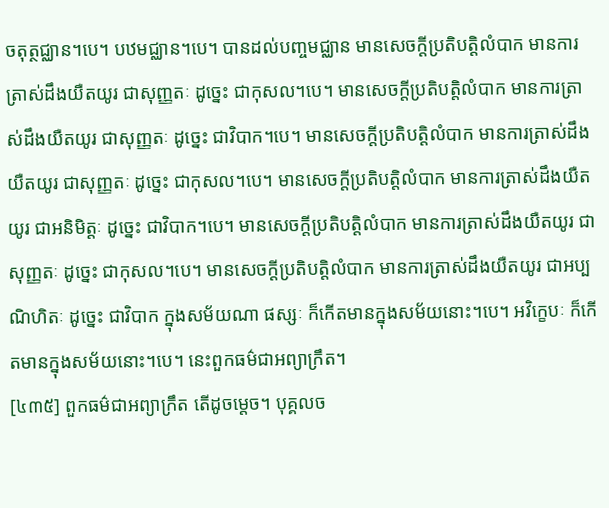ចតុត្ថជ្ឈាន។បេ។ បឋមជ្ឈាន។បេ។ បានដល់បញ្ចមជ្ឈាន មានសេចក្តីប្រតិបត្តិលំបាក មានការត្រាស់ដឹងយឺតយូរ ជាសុញ្ញតៈ ដូច្នេះ ជាកុសល។បេ។ មានសេចក្តីប្រតិបត្តិលំបាក មានការត្រាស់ដឹងយឺតយូរ ជាសុញ្ញតៈ ដូច្នេះ ជាវិបាក។បេ។ មានសេចក្តីប្រតិបត្តិលំបាក មានការត្រាស់ដឹងយឺតយូរ ជាសុញ្ញតៈ ដូច្នេះ ជាកុសល។បេ។ មានសេចក្តីប្រតិបត្តិលំបាក មានការត្រាស់ដឹងយឺតយូរ ជាអនិមិត្តៈ ដូច្នេះ ជាវិបាក។បេ។ មានសេចក្តីប្រតិបត្តិលំបាក មានការត្រាស់ដឹងយឺតយូរ ជាសុញ្ញតៈ ដូច្នេះ ជាកុសល។បេ។ មានសេចក្តីប្រតិបត្តិលំបាក មានការត្រាស់ដឹងយឺតយូរ ជាអប្បណិហិតៈ ដូច្នេះ ជាវិបាក ក្នុងសម័យណា ផស្សៈ ក៏កើតមានក្នុងសម័យនោះ។បេ។ អវិក្ខេបៈ ក៏កើតមានក្នុងសម័យនោះ។បេ។ នេះពួកធម៌ជាអព្យាក្រឹត។
[៤៣៥] ពួកធម៌ជាអព្យាក្រឹត តើដូចម្តេច។ បុគ្គលច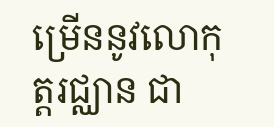ម្រើននូវលោកុត្តរជ្ឈាន ជា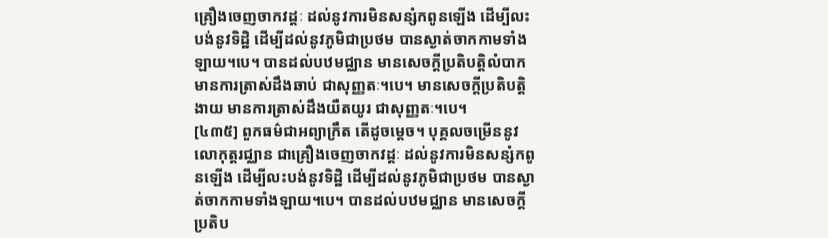គ្រឿងចេញចាកវដ្តៈ ដល់នូវការមិនសន្សំកពូនឡើង ដើម្បីលះបង់នូវទិដ្ឋិ ដើម្បីដល់នូវភូមិជាប្រថម បានស្ងាត់ចាកកាមទាំងឡាយ។បេ។ បានដល់បឋមជ្ឈាន មានសេចក្តីប្រតិបត្តិលំបាក មានការត្រាស់ដឹងឆាប់ ជាសុញ្ញតៈ។បេ។ មានសេចក្តីប្រតិបត្តិងាយ មានការត្រាស់ដឹងយឺតយូរ ជាសុញ្ញតៈ។បេ។
[៤៣៥] ពួកធម៌ជាអព្យាក្រឹត តើដូចម្តេច។ បុគ្គលចម្រើននូវលោកុត្តរជ្ឈាន ជាគ្រឿងចេញចាកវដ្តៈ ដល់នូវការមិនសន្សំកពូនឡើង ដើម្បីលះបង់នូវទិដ្ឋិ ដើម្បីដល់នូវភូមិជាប្រថម បានស្ងាត់ចាកកាមទាំងឡាយ។បេ។ បានដល់បឋមជ្ឈាន មានសេចក្តីប្រតិប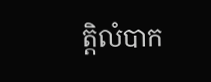ត្តិលំបាក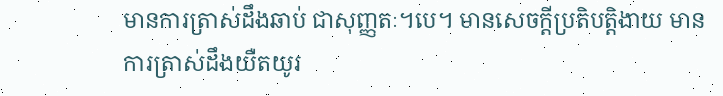មានការត្រាស់ដឹងឆាប់ ជាសុញ្ញតៈ។បេ។ មានសេចក្តីប្រតិបត្តិងាយ មានការត្រាស់ដឹងយឺតយូរ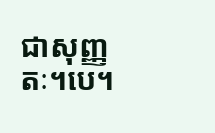ជាសុញ្ញតៈ។បេ។